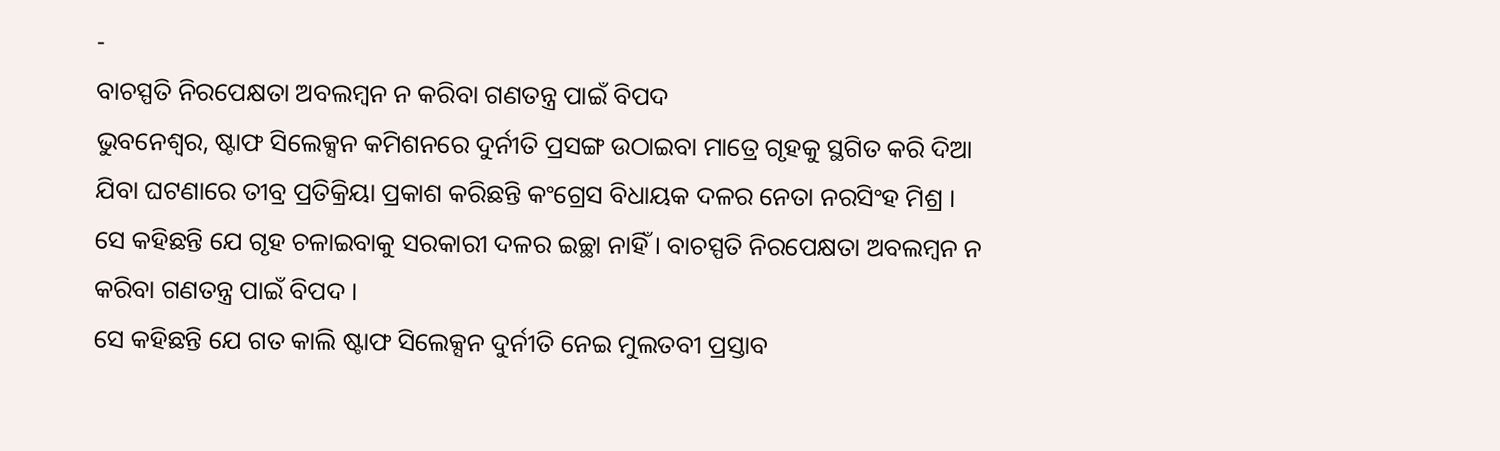-
ବାଚସ୍ପତି ନିରପେକ୍ଷତା ଅବଲମ୍ବନ ନ କରିବା ଗଣତନ୍ତ୍ର ପାଇଁ ବିପଦ
ଭୁବନେଶ୍ୱର, ଷ୍ଟାଫ ସିଲେକ୍ସନ କମିଶନରେ ଦୁର୍ନୀତି ପ୍ରସଙ୍ଗ ଉଠାଇବା ମାତ୍ରେ ଗୃହକୁ ସ୍ଥଗିତ କରି ଦିଆ ଯିବା ଘଟଣାରେ ତୀବ୍ର ପ୍ରତିକ୍ରିୟା ପ୍ରକାଶ କରିଛନ୍ତି କଂଗ୍ରେସ ବିଧାୟକ ଦଳର ନେତା ନରସିଂହ ମିଶ୍ର । ସେ କହିଛନ୍ତି ଯେ ଗୃହ ଚଳାଇବାକୁ ସରକାରୀ ଦଳର ଇଚ୍ଛା ନାହିଁ । ବାଚସ୍ପତି ନିରପେକ୍ଷତା ଅବଲମ୍ବନ ନ କରିବା ଗଣତନ୍ତ୍ର ପାଇଁ ବିପଦ ।
ସେ କହିଛନ୍ତି ଯେ ଗତ କାଲି ଷ୍ଟାଫ ସିଲେକ୍ସନ ଦୁର୍ନୀତି ନେଇ ମୁଲତବୀ ପ୍ରସ୍ତାବ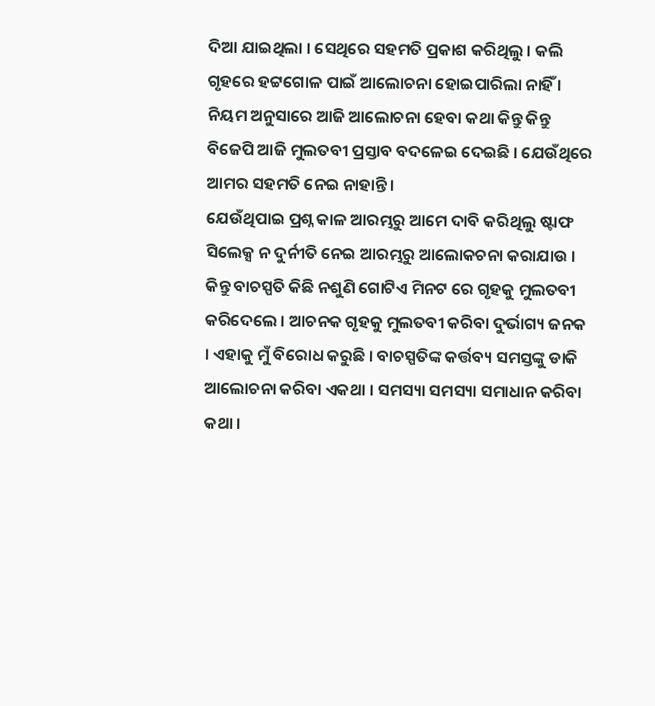ଦିଆ ଯାଇଥିଲା । ସେଥିରେ ସହମତି ପ୍ରକାଶ କରିଥିଲୁ । କଲି ଗୃହରେ ହଟ୍ଟଗୋଳ ପାଇଁ ଆଲୋଚନା ହୋଇପାରିଲା ନାହିଁ । ନିୟମ ଅନୁସାରେ ଆଜି ଆଲୋଚନା ହେବା କଥା କିନ୍ତୁ କିନ୍ତୁ ବିଜେପି ଆଜି ମୁଲତବୀ ପ୍ରସ୍ତାବ ବଦଳେଇ ଦେଇଛି । ଯେଉଁଥିରେ ଆମର ସହମତି ନେଇ ନାହାନ୍ତି ।
ଯେଉଁଥିପାଇ ପ୍ରଶ୍ନ କାଳ ଆରମ୍ଭରୁ ଆମେ ଦାବି କରିଥିଲୁ ଷ୍ଟାଫ ସିଲେକ୍ସ ନ ଦୁର୍ନୀତି ନେଇ ଆରମ୍ଭରୁ ଆଲୋକଚନା କରାଯାଉ । କିନ୍ତୁ ବାଚସ୍ପତି କିଛି ନଶୁଣି ଗୋଟିଏ ମିନଟ ରେ ଗୃହକୁ ମୁଲତବୀ କରିଦେଲେ । ଆଚନକ ଗୃହକୁ ମୁଲତବୀ କରିବା ଦୁର୍ଭାଗ୍ୟ ଜନକ । ଏହାକୁ ମୁଁ ବିରୋଧ କରୁଛି । ବାଚସ୍ପତିଙ୍କ କର୍ତ୍ତବ୍ୟ ସମସ୍ତଙ୍କୁ ଡାକି ଆଲୋଚନା କରିବା ଏକଥା । ସମସ୍ୟା ସମସ୍ୟା ସମାଧାନ କରିବା କଥା ।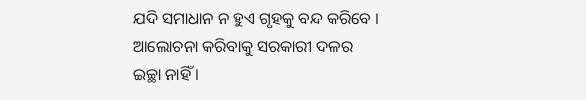ଯଦି ସମାଧାନ ନ ହୁଏ ଗୃହକୁ ବନ୍ଦ କରିବେ । ଆଲୋଚନା କରିବାକୁ ସରକାରୀ ଦଳର ଇଚ୍ଛା ନାହିଁ ।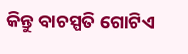କିନ୍ତୁ ବାଚସ୍ପତି ଗୋଟିଏ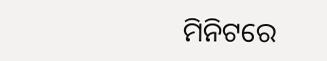ମିନିଟରେ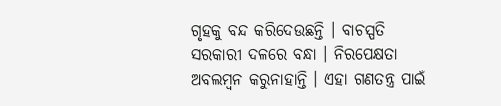ଗୃହକୁ ବନ୍ଦ କରିଦେଉଛନ୍ତି । ବାଚସ୍ପତି ସରକାରୀ ଦଳରେ ବନ୍ଧା । ନିରପେକ୍ଷତା ଅବଲମ୍ବନ କରୁନାହାନ୍ତି । ଏହା ଗଣତନ୍ତ୍ର ପାଇଁ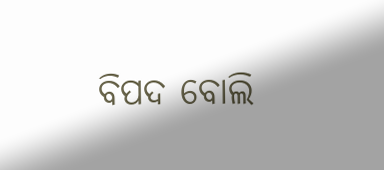ବିପଦ ବୋଲି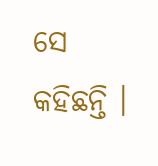ସେ କହିଛନ୍ତି ।